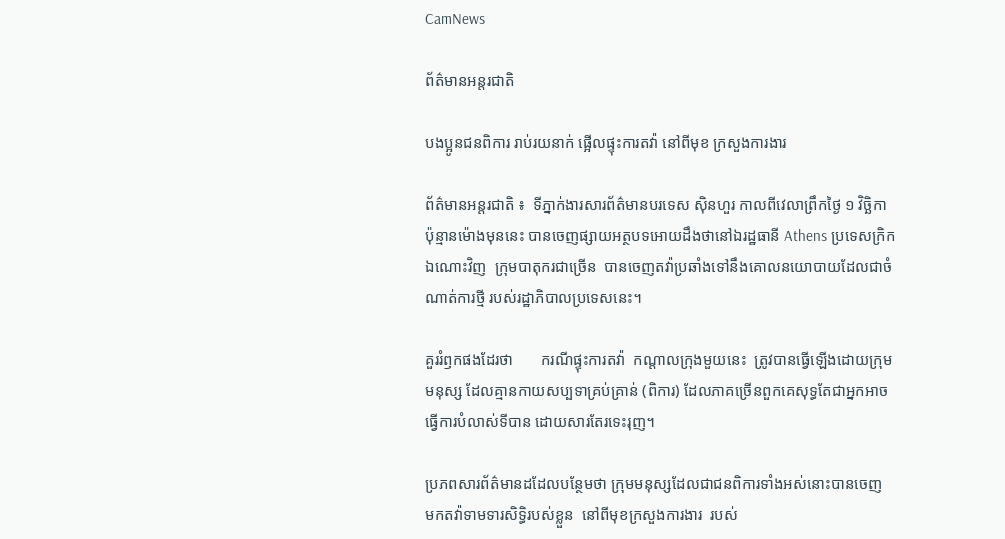CamNews

ព័ត៌មានអន្តរជាតិ

បងប្អូនជនពិការ រាប់រយនាក់ ផ្អើលផ្ទុះការតវ៉ា នៅពីមុខ ក្រសួងការងារ

ព័ត៌មានអន្តរជាតិ ៖  ទីភ្នាក់ងារសារព័ត៌មានបរទេស ស៊ិនហួរ កាលពីវេលាព្រឹកថ្ងៃ ១ វិច្ឆិកា
ប៉ុន្មានម៉ោងមុននេះ បានចេញផ្សាយអត្ថបទអោយដឹងថានៅឯរដ្ឋធានី Athens ប្រទេសក្រិក
ឯណោះវិញ  ក្រុមបាតុករជាច្រើន  បានចេញតវ៉ាប្រឆាំងទៅនឹងគោលនយោបាយដែលជាចំ
ណាត់ការថ្មី របស់រដ្ឋាភិបាលប្រទេសនេះ។

គួររំឭកផងដែរថា       ករណីផ្ទុះការតវ៉ា  កណ្តាលក្រុងមួយនេះ  ត្រូវបានធ្វើឡើងដោយក្រុម
មនុស្ស ដែលគ្មានកាយសប្បទាគ្រប់គ្រាន់ (ពិការ) ដែលភាគច្រើនពួកគេសុទ្ធតែជាអ្នកអាច
ធ្វើការបំលាស់ទីបាន ដោយសារតែរទេះរុញ។

ប្រភពសារព័ត៌មានដដែលបន្ថែមថា ក្រុមមនុស្សដែលជាជនពិការទាំងអស់នោះបានចេញ
មកតវ៉ាទាមទារសិទ្ធិរបស់ខ្លួន  នៅពីមុខក្រសួងការងារ  របស់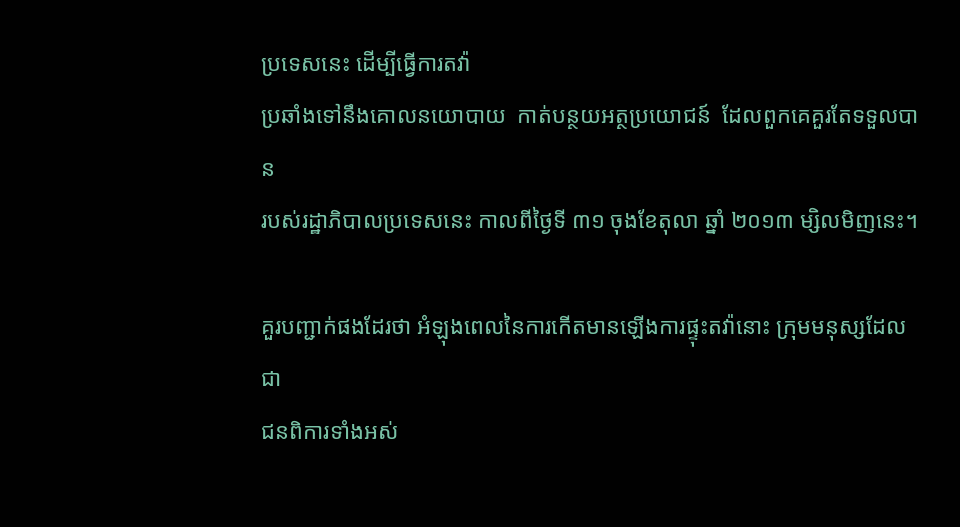ប្រទេសនេះ ដើម្បីធ្វើការតវ៉ា
ប្រឆាំងទៅនឹងគោលនយោបាយ  កាត់បន្ថយអត្ថប្រយោជន៍  ដែលពួកគេគួរតែទទួលបាន
របស់រដ្ឋាភិបាលប្រទេសនេះ កាលពីថ្ងៃទី ៣១ ចុងខែតុលា ឆ្នាំ ២០១៣ ម្សិលមិញនេះ។

គួរបញ្ជាក់ផងដែរថា អំឡុងពេលនៃការកើតមានឡើងការផ្ទុះតវ៉ានោះ ក្រុមមនុស្សដែលជា
ជនពិការទាំងអស់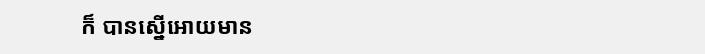ក៏ បានស្នើអោយមាន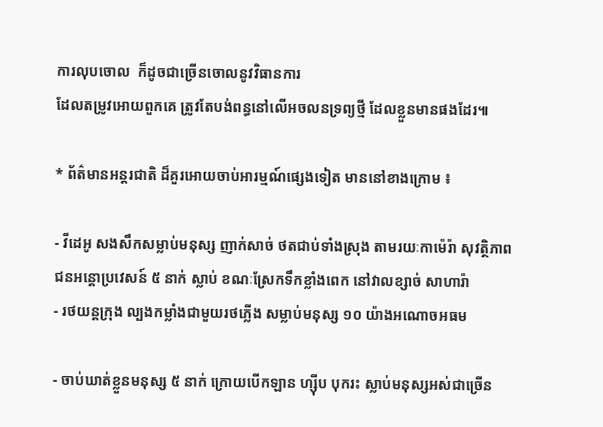ការលុបចោល  ក៏ដូចជាច្រើនចោលនូវវិធានការ
ដែលតម្រូវអោយពួកគេ ត្រូវតែបង់ពន្ធនៅលើអចលនទ្រព្យថ្មី ដែលខ្លួនមានផងដែរ៕

* ព័ត៌មានអន្តរជាតិ ដ៏គួរអោយចាប់អារម្មណ៍ផ្សេងទៀត មាននៅខាងក្រោម ៖

- វីដេអូ សងសឹកសម្លាប់មនុស្ស ញាក់សាច់ ថតជាប់ទាំងស្រុង តាមរយៈកាម៉េរ៉ា សុវត្ថិភាព
ជនអន្តោប្រវេសន៍ ៥ នាក់ ស្លាប់ ខណៈស្រែកទឹកខ្លាំងពេក នៅវាលខ្សាច់ សាហារ៉ា
- រថយន្តក្រុង ល្បងកម្លាំងជាមួយរថភ្លើង សម្លាប់មនុស្ស ១០ យ៉ាងអណោចអធម

- ចាប់ឃាត់ខ្លួនមនុស្ស ៥ នាក់ ក្រោយបើកឡាន ហ្ស៊ីប បុករះ ស្លាប់មនុស្សអស់ជាច្រើន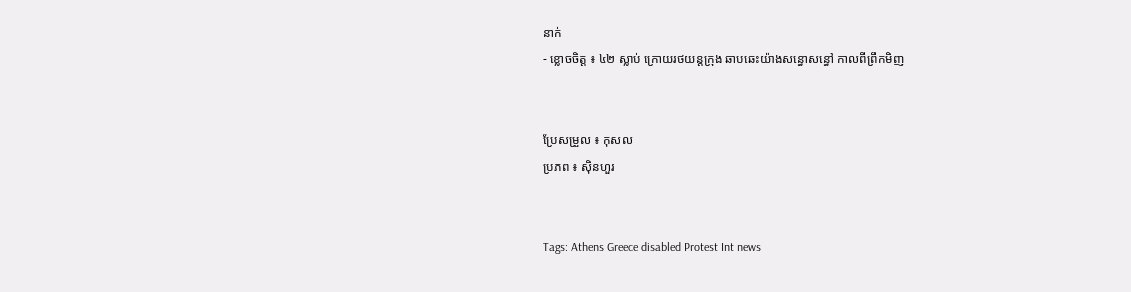នាក់
- ខ្លោចចិត្ត ៖ ៤២ ស្លាប់ ក្រោយរថយន្តក្រុង ឆាបឆេះយ៉ាងសន្ធោសន្ធៅ កាលពីព្រឹកមិញ


ប្រែសម្រួល ៖ កុសល
ប្រភព ៖ ស៊ិនហួរ


Tags: Athens Greece disabled Protest Int news